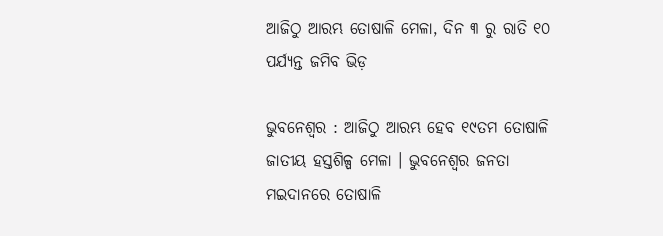ଆଜିଠୁ ଆରମ୍ଭ ତୋଷାଳି ମେଳା, ଦିନ ୩ ରୁ ରାତି ୧୦ ପର୍ଯ୍ୟନ୍ତ ଜମିବ ଭିଡ଼

ଭୁବନେଶ୍ୱର : ଆଜିଠୁ ଆରମ୍ଭ ହେବ ୧୯ତମ ତୋଷାଳି ଜାତୀୟ ହସ୍ତଶିଳ୍ପ ମେଳା । ଭୁବନେଶ୍ବର ଜନତା ମଇଦାନରେ ତୋଷାଳି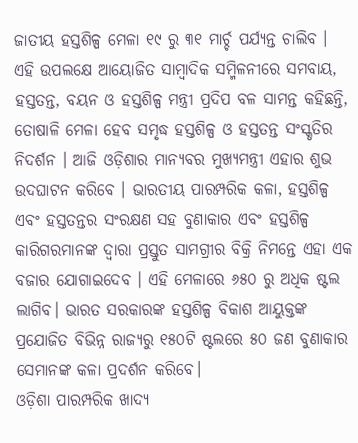ଜାତୀୟ ହସ୍ତଶିଳ୍ପ ମେଳା ୧୯ ରୁ ୩୧ ମାର୍ଚ୍ଚ ପର୍ଯ୍ୟନ୍ତ ଚାଲିବ । ଏହି ଉପଲକ୍ଷେ ଆୟୋଜିତ ସାମ୍ବାଦିକ ସମ୍ମିଳନୀରେ ସମବାୟ, ହସ୍ତତନ୍ତ, ବୟନ ଓ ହସ୍ତଶିଳ୍ପ ମନ୍ତ୍ରୀ ପ୍ରଦିପ ବଳ ସାମନ୍ତ କହିଛନ୍ତି, ତୋଷାଳି ମେଳା ହେବ ସମୃଦ୍ଧ ହସ୍ତଶିଳ୍ପ ଓ ହସ୍ତତନ୍ତ ସଂସ୍କୃତିର ନିଦର୍ଶନ । ଆଜି ଓଡ଼ିଶାର ମାନ୍ୟବର ମୁଖ୍ୟମନ୍ତ୍ରୀ ଏହାର ଶୁଭ ଉଦଘାଟନ କରିବେ । ଭାରତୀୟ ପାରମ୍ପରିକ କଳା, ହସ୍ତଶିଳ୍ପ ଏବଂ ହସ୍ତତନ୍ତର ସଂରକ୍ଷଣ ସହ ବୁଣାକାର ଏବଂ ହସ୍ତଶିଳ୍ପ କାରିଗରମାନଙ୍କ ଦ୍ଵାରା ପ୍ରସ୍ତୁତ ସାମଗ୍ରୀର ବିକ୍ରି ନିମନ୍ତେ ଏହା ଏକ ବଜାର ଯୋଗାଇଦେବ । ଏହି ମେଳାରେ ୬୫୦ ରୁ ଅଧିକ ଷ୍ଟଲ ଲାଗିବ। ଭାରତ ସରକାରଙ୍କ ହସ୍ତଶିଳ୍ପ ବିକାଶ ଆୟୁକ୍ତଙ୍କ ପ୍ରଯୋଜିତ ବିଭିନ୍ନ ରାଜ୍ୟରୁ ୧୫୦ଟି ଷ୍ଟଲରେ ୫୦ ଜଣ ବୁଣାକାର ସେମାନଙ୍କ କଳା ପ୍ରଦର୍ଶନ କରିବେ।
ଓଡ଼ିଶା ପାରମ୍ପରିକ ଖାଦ୍ୟ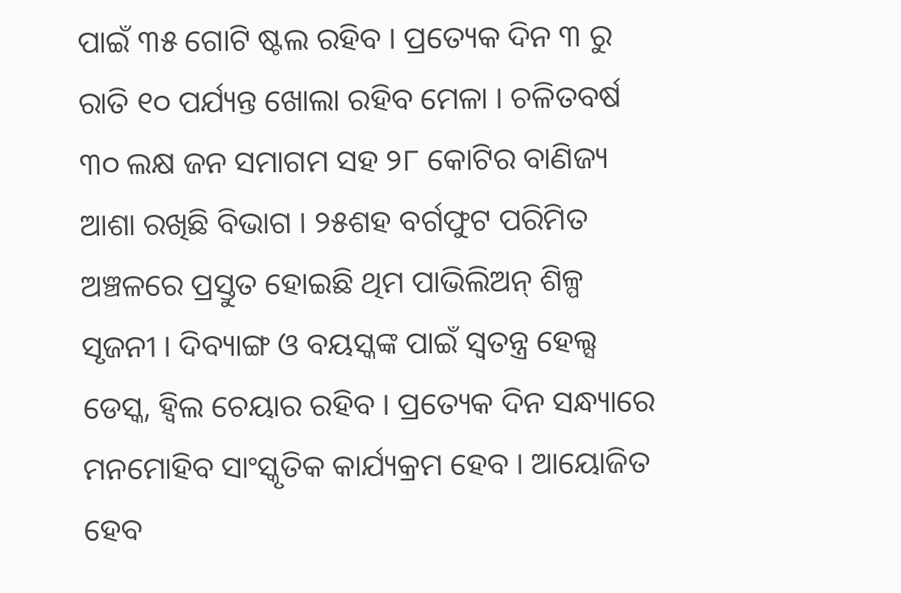ପାଇଁ ୩୫ ଗୋଟି ଷ୍ଟଲ ରହିବ । ପ୍ରତ୍ୟେକ ଦିନ ୩ ରୁ ରାତି ୧୦ ପର୍ଯ୍ୟନ୍ତ ଖୋଲା ରହିବ ମେଳା । ଚଳିତବର୍ଷ ୩୦ ଲକ୍ଷ ଜନ ସମାଗମ ସହ ୨୮ କୋଟିର ବାଣିଜ୍ୟ ଆଶା ରଖିଛି ବିଭାଗ । ୨୫ଶହ ବର୍ଗଫୁଟ ପରିମିତ ଅଞ୍ଚଳରେ ପ୍ରସ୍ତୁତ ହୋଇଛି ଥିମ ପାଭିଲିଅନ୍ ଶିଳ୍ପ ସୃଜନୀ । ଦିବ୍ୟାଙ୍ଗ ଓ ବୟସ୍କଙ୍କ ପାଇଁ ସ୍ବତନ୍ତ୍ର ହେଲ୍ସ ଡେସ୍କ, ହ୍ବିଲ ଚେୟାର ରହିବ । ପ୍ରତ୍ୟେକ ଦିନ ସନ୍ଧ୍ୟାରେ ମନମୋହିବ ସାଂସ୍କୃତିକ କାର୍ଯ୍ୟକ୍ରମ ହେବ । ଆୟୋଜିତ ହେବ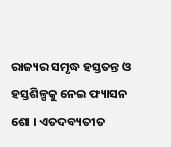ରାଜ୍ୟର ସମୃଦ୍ଧ ହସ୍ତତନ୍ତ ଓ ହସ୍ତଶିଳ୍ପକୁ ନେଇ ଫ୍ୟାସନ ଶୋ । ଏତଦବ୍ୟତୀତ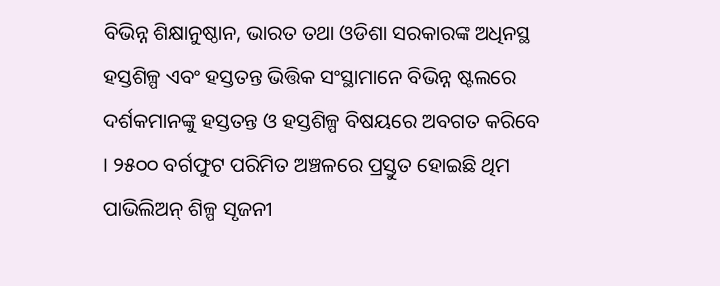ବିଭିନ୍ନ ଶିକ୍ଷାନୁଷ୍ଠାନ, ଭାରତ ତଥା ଓଡିଶା ସରକାରଙ୍କ ଅଧିନସ୍ଥ ହସ୍ତଶିଳ୍ପ ଏବଂ ହସ୍ତତନ୍ତ ଭିତ୍ତିକ ସଂସ୍ଥାମାନେ ବିଭିନ୍ନ ଷ୍ଟଲରେ ଦର୍ଶକମାନଙ୍କୁ ହସ୍ତତନ୍ତ ଓ ହସ୍ତଶିଳ୍ପ ବିଷୟରେ ଅବଗତ କରିବେ । ୨୫୦୦ ବର୍ଗଫୁଟ ପରିମିତ ଅଞ୍ଚଳରେ ପ୍ରସ୍ତୁତ ହୋଇଛି ଥିମ ପାଭିଲିଅନ୍ ଶିଳ୍ପ ସୃଜନୀ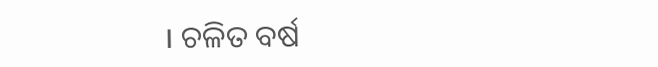। ଚଳିତ ବର୍ଷ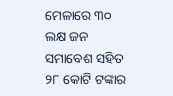ମେଳାରେ ୩୦ ଲକ୍ଷ ଜନ ସମାବେଶ ସହିତ ୨୮ କୋଟି ଟଙ୍କାର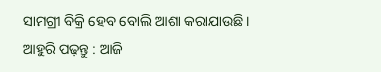ସାମଗ୍ରୀ ବିକ୍ରି ହେବ ବୋଲି ଆଶା କରାଯାଉଛି ।
ଆହୁରି ପଢ଼ନ୍ତୁ : ଆଜି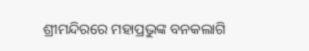ଶ୍ରୀମନ୍ଦିରରେ ମହାପ୍ରଭୁଙ୍କ ବନକଲାଗି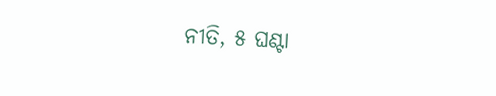ନୀତି, ୫ ଘଣ୍ଟା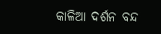କାଳିଆ ଦର୍ଶନ ବନ୍ଦ